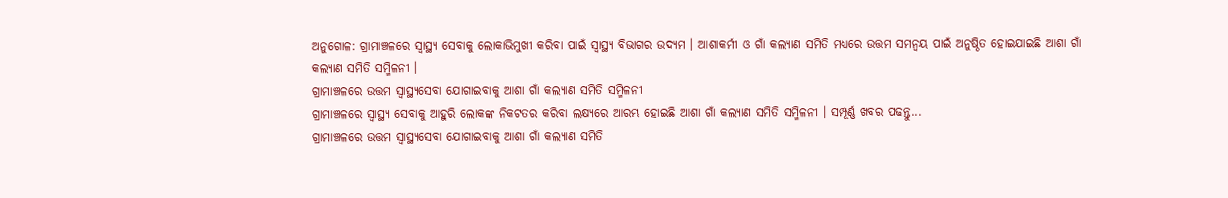ଅନୁଗୋଳ: ଗ୍ରାମାଞ୍ଚଳରେ ସ୍ବାସ୍ଥ୍ୟ ସେବାକୁ ଲୋକାଭିମୁଖୀ କରିବା ପାଇଁ ସ୍ବାସ୍ଥ୍ୟ ବିଭାଗର ଉଦ୍ୟମ । ଆଶାକର୍ମୀ ଓ ଗାଁ କଲ୍ୟାଣ ସମିତି ମଧ୍ୟରେ ଉତ୍ତମ ସମନ୍ଵୟ ପାଇଁ ଅନୁଷ୍ଠିତ ହୋଇଯାଇଛି ଆଶା ଗାଁ କଲ୍ୟାଣ ସମିତି ସମ୍ମିଳନୀ ।
ଗ୍ରାମାଞ୍ଚଳରେ ଉତ୍ତମ ସ୍ୱାସ୍ଥ୍ୟସେବା ଯୋଗାଇବାକୁ ଆଶା ଗାଁ କଲ୍ୟାଣ ସମିତି ସମ୍ମିଳନୀ
ଗ୍ରାମାଞ୍ଚଳରେ ସ୍ବାସ୍ଥ୍ୟ ସେବାକୁ ଆହୁରି ଲୋକଙ୍କ ନିକଟତର କରିବା ଲକ୍ଷ୍ୟରେ ଆରମ୍ଭ ହୋଇଛି ଆଶା ଗାଁ କଲ୍ୟାଣ ସମିତି ସମ୍ମିଳନୀ । ସମ୍ପୂର୍ଣ୍ଣ ଖବର ପଢନ୍ତୁ...
ଗ୍ରାମାଞ୍ଚଳରେ ଉତ୍ତମ ସ୍ୱାସ୍ଥ୍ୟସେବା ଯୋଗାଇବାକୁ ଆଶା ଗାଁ କଲ୍ୟାଣ ସମିତି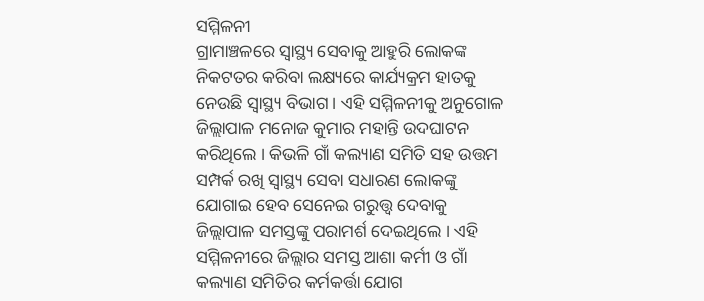ସମ୍ମିଳନୀ
ଗ୍ରାମାଞ୍ଚଳରେ ସ୍ବାସ୍ଥ୍ୟ ସେବାକୁ ଆହୁରି ଲୋକଙ୍କ ନିକଟତର କରିବା ଲକ୍ଷ୍ୟରେ କାର୍ଯ୍ୟକ୍ରମ ହାତକୁ ନେଉଛି ସ୍ବାସ୍ଥ୍ୟ ବିଭାଗ । ଏହି ସମ୍ମିଳନୀକୁ ଅନୁଗୋଳ ଜିଲ୍ଲାପାଳ ମନୋଜ କୁମାର ମହାନ୍ତି ଉଦଘାଟନ କରିଥିଲେ । କିଭଳି ଗାଁ କଲ୍ୟାଣ ସମିତି ସହ ଉତ୍ତମ ସମ୍ପର୍କ ରଖି ସ୍ବାସ୍ଥ୍ୟ ସେବା ସଧାରଣ ଲୋକଙ୍କୁ ଯୋଗାଇ ହେବ ସେନେଇ ଗରୁତ୍ତ୍ବ ଦେବାକୁ ଜିଲ୍ଲାପାଳ ସମସ୍ତଙ୍କୁ ପରାମର୍ଶ ଦେଇଥିଲେ । ଏହି ସମ୍ମିଳନୀରେ ଜିଲ୍ଲାର ସମସ୍ତ ଆଶା କର୍ମୀ ଓ ଗାଁ କଲ୍ୟାଣ ସମିତିର କର୍ମକର୍ତ୍ତା ଯୋଗ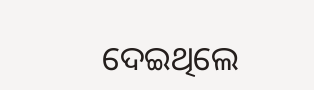ଦେଇଥିଲେ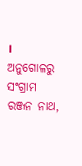।
ଅନୁଗୋଳରୁ ସଂଗ୍ରାମ ରଞ୍ଜନ ନାଥ,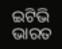ଇଟିଭି ଭାରତ